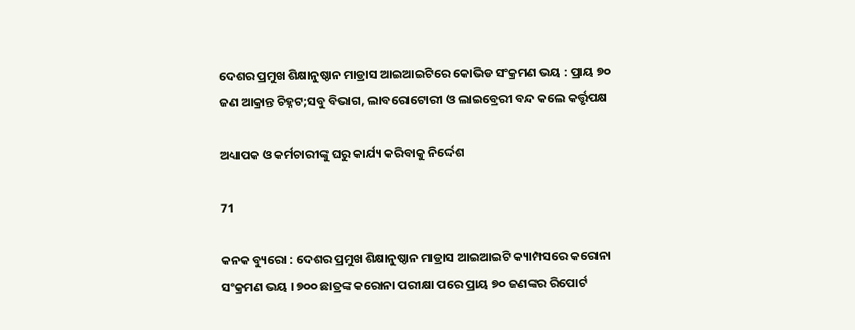ଦେଶର ପ୍ରମୁଖ ଶିକ୍ଷାନୁଷ୍ଠାନ ମାଡ୍ରାସ ଆଇଆଇଟିରେ କୋଭିଡ ସଂକ୍ରମଣ ଭୟ : ପ୍ରାୟ ୭୦ ଜଣ ଆକ୍ରାନ୍ତ ଚିହ୍ନଟ;ସବୁ ବିଭାଗ, ଲାବରୋଟୋରୀ ଓ ଲାଇବ୍ରେରୀ ବନ୍ଦ କଲେ କର୍ତ୍ତୃପକ୍ଷ

ଅଧ୍ୟାପକ ଓ କର୍ମଚାରୀଙ୍କୁ ଘରୁ କାର୍ଯ୍ୟ କରିବାକୁ ନିର୍ଦ୍ଦେଶ

71

କନକ ବ୍ୟୁରୋ : ଦେଶର ପ୍ରମୁଖ ଶିକ୍ଷାନୁଷ୍ଠାନ ମାଡ୍ରାସ ଆଇଆଇଟି କ୍ୟାମ୍ପସରେ କରୋନା ସଂକ୍ରମଣ ଭୟ । ୭୦୦ ଛାତ୍ରଙ୍କ କରୋନା ପରୀକ୍ଷା ପରେ ପ୍ରାୟ ୭୦ ଜଣଙ୍କର ରିପୋର୍ଟ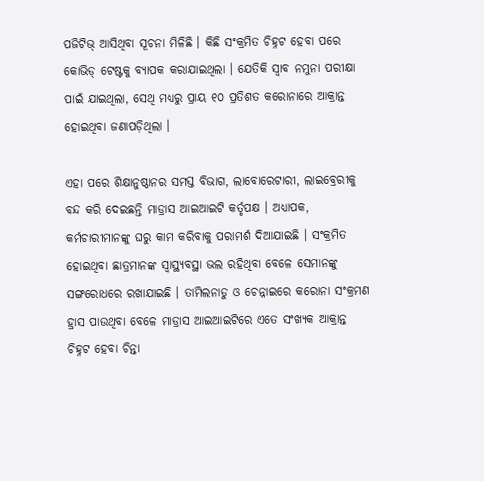ପଜିଟିଭ୍ ଆସିଥିବା ସୂଚନା ମିଳିଛି । କିଛି ସଂକ୍ରମିତ ଚିହ୍ନଟ ହେବା ପରେ କୋଭିଡ୍ ଟେଷ୍ଟକୁ ବ୍ୟାପକ କରାଯାଇଥିଲା । ଯେତିକି ସ୍ୱାବ ନମୁନା ପରୀକ୍ଷା ପାଇଁ ଯାଇଥିଲା, ସେଥି ମଧ୍ୟରୁ ପ୍ରାୟ ୧୦ ପ୍ରତିଶତ କରୋନାରେ ଆକ୍ରାନ୍ତ ହୋଇଥିବା ଜଣାପଡ଼ିଥିଲା ।

ଏହା ପରେ ଶିକ୍ଷାନୁଷ୍ଠାନର ସମସ୍ତ ବିଭାଗ, ଲାବୋରେଟାରୀ, ଲାଇବ୍ରେରୀକୁ ବନ୍ଦ କରି ଦେଇଛନ୍ତି ମାଡ୍ରାସ ଆଇଆଇଟି କର୍ତୃପକ୍ଷ । ଅଧ୍ୟାପକ, କର୍ମଚାରୀମାନଙ୍କୁ ଘରୁ କାମ କରିବାକୁ ପରାମର୍ଶ ଦିଆଯାଇଛି । ସଂକ୍ରମିତ ହୋଇଥିବା ଛାତ୍ରମାନଙ୍କ ସ୍ୱାସ୍ଥ୍ୟବସ୍ଥା ଭଲ ରହିଥିବା ବେଳେ ସେମାନଙ୍କୁ ସଙ୍ଗରୋଧରେ ରଖାଯାଇଛି । ତାମିଲନାଡୁ ଓ ଚେନ୍ନାଇରେ କରୋନା ସଂକ୍ରମଣ ହ୍ରାସ ପାଉଥିବା ବେଳେ ମାଡ୍ରାସ ଆଇଆଇଟିରେ ଏତେ ସଂଖ୍ୟକ ଆକ୍ରାନ୍ତ ଚିହ୍ନଟ ହେବା ଚିନ୍ତା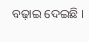ବଢ଼ାଇ ଦେଇଛି ।